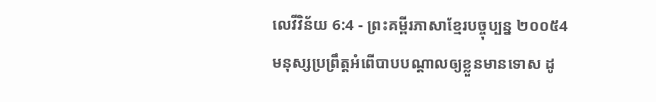លេវីវិន័យ 6:4 - ព្រះគម្ពីរភាសាខ្មែរបច្ចុប្បន្ន ២០០៥4 មនុស្សប្រព្រឹត្តអំពើបាបបណ្ដាលឲ្យខ្លួនមានទោស ដូ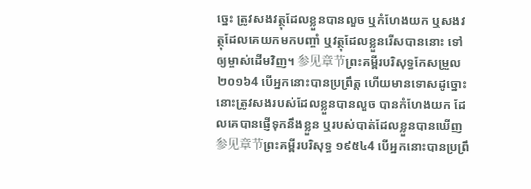ច្នេះ ត្រូវសងវត្ថុដែលខ្លួនបានលួច ឬកំហែងយក ឬសងវត្ថុដែលគេយកមកបញ្ចាំ ឬវត្ថុដែលខ្លួនរើសបាននោះ ទៅឲ្យម្ចាស់ដើមវិញ។ 参见章节ព្រះគម្ពីរបរិសុទ្ធកែសម្រួល ២០១៦4 បើអ្នកនោះបានប្រព្រឹត្ត ហើយមានទោសដូច្នោះ នោះត្រូវសងរបស់ដែលខ្លួនបានលួច បានកំហែងយក ដែលគេបានផ្ញើទុកនឹងខ្លួន ឬរបស់បាត់ដែលខ្លួនបានឃើញ 参见章节ព្រះគម្ពីរបរិសុទ្ធ ១៩៥៤4 បើអ្នកនោះបានប្រព្រឹ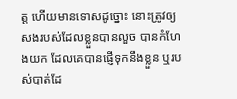ត្ត ហើយមានទោសដូច្នោះ នោះត្រូវឲ្យសងរបស់ដែលខ្លួនបានលួច បានកំហែងយក ដែលគេបានផ្ញើទុកនឹងខ្លួន ឬរបស់បាត់ដែ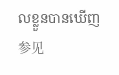លខ្លួនបានឃើញ 参见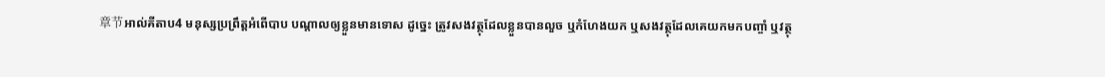章节អាល់គីតាប4 មនុស្សប្រព្រឹត្តអំពើបាប បណ្តាលឲ្យខ្លួនមានទោស ដូច្នេះ ត្រូវសងវត្ថុដែលខ្លួនបានលួច ឬកំហែងយក ឬសងវត្ថុដែលគេយកមកបញ្ចាំ ឬវត្ថុ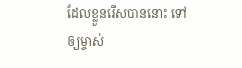ដែលខ្លួនរើសបាននោះ ទៅឲ្យម្ចាស់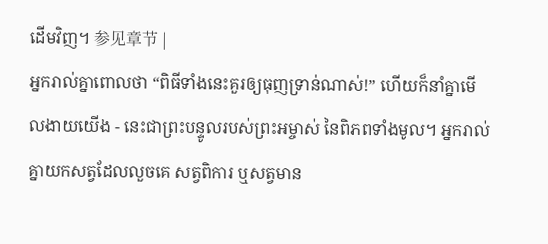ដើមវិញ។ 参见章节 |
អ្នករាល់គ្នាពោលថា “ពិធីទាំងនេះគួរឲ្យធុញទ្រាន់ណាស់!” ហើយក៏នាំគ្នាមើលងាយយើង - នេះជាព្រះបន្ទូលរបស់ព្រះអម្ចាស់ នៃពិភពទាំងមូល។ អ្នករាល់គ្នាយកសត្វដែលលួចគេ សត្វពិការ ឬសត្វមាន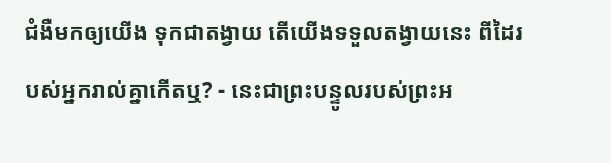ជំងឺមកឲ្យយើង ទុកជាតង្វាយ តើយើងទទួលតង្វាយនេះ ពីដៃរបស់អ្នករាល់គ្នាកើតឬ? - នេះជាព្រះបន្ទូលរបស់ព្រះអ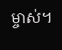ម្ចាស់។